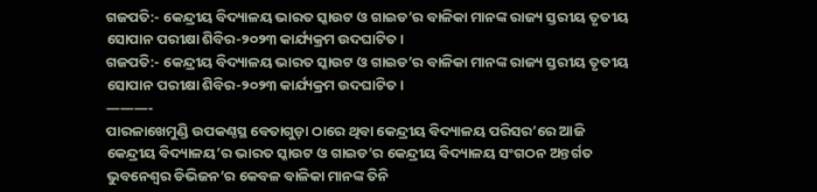ଗଜପତି:- କେନ୍ଦ୍ରୀୟ ବିଦ୍ୟାଳୟ ଭାରତ ସ୍କାଉଟ ଓ ଗାଇଡ’ର ବାଳିକା ମାନଙ୍କ ରାଜ୍ୟ ସ୍ତରୀୟ ତୃତୀୟ ସୋପାନ ପରୀକ୍ଷା ଶିବିର-୨୦୨୩ କାର୍ଯ୍ୟକ୍ରମ ଉଦଘାଟିତ ।
ଗଜପତି:- କେନ୍ଦ୍ରୀୟ ବିଦ୍ୟାଳୟ ଭାରତ ସ୍କାଉଟ ଓ ଗାଇଡ’ର ବାଳିକା ମାନଙ୍କ ରାଜ୍ୟ ସ୍ତରୀୟ ତୃତୀୟ ସୋପାନ ପରୀକ୍ଷା ଶିବିର-୨୦୨୩ କାର୍ଯ୍ୟକ୍ରମ ଉଦଘାଟିତ ।
———-
ପାରଳାଖେମୁଣ୍ଡି ଉପକଣ୍ଠସ୍ଥ ବେତାଗୁଡ଼ା ଠାରେ ଥିବା କେନ୍ଦ୍ରୀୟ ବିଦ୍ୟାଳୟ ପରିସର’ରେ ଆଜି କେନ୍ଦ୍ରୀୟ ବିଦ୍ୟାଳୟ’ର ଭାରତ ସ୍କାଉଟ ଓ ଗାଇଡ’ର କେନ୍ଦ୍ରୀୟ ବିଦ୍ୟାଳୟ ସଂଗଠନ ଅନ୍ତର୍ଗତ ଭୁବନେଶ୍ୱର ଡିଭିଜନ’ର କେବଳ ବାଳିକା ମାନଙ୍କ ତିନି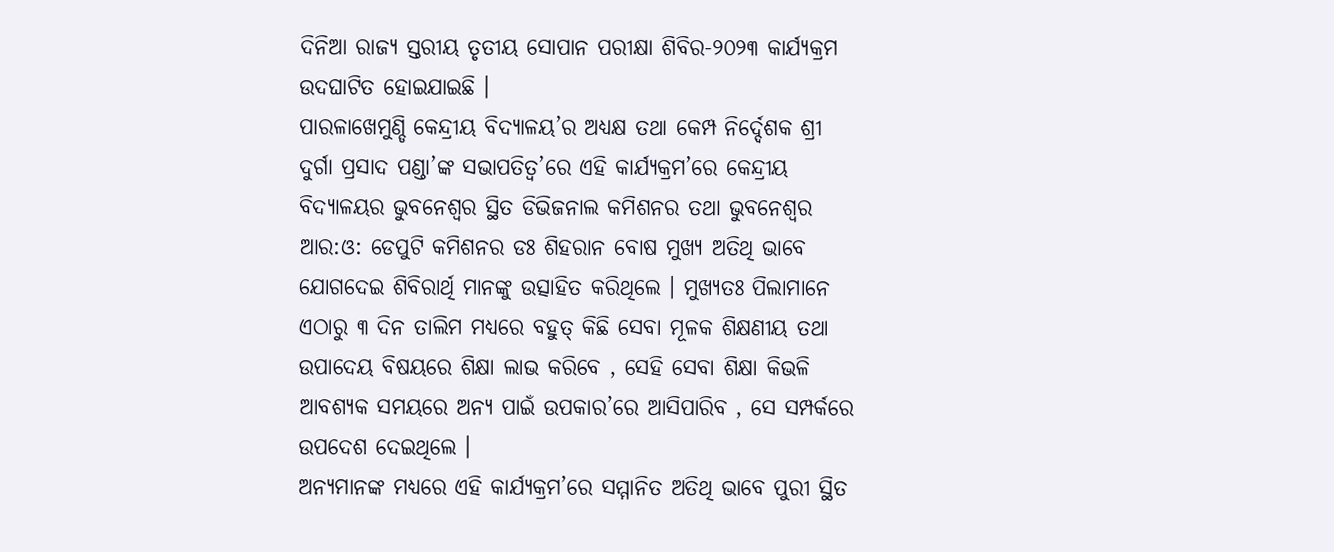ଦିନିଆ ରାଜ୍ୟ ସ୍ତରୀୟ ତୃତୀୟ ସୋପାନ ପରୀକ୍ଷା ଶିବିର-୨୦୨୩ କାର୍ଯ୍ୟକ୍ରମ ଉଦଘାଟିତ ହୋଇଯାଇଛି ।
ପାରଳାଖେମୁଣ୍ଡି କେନ୍ଦ୍ରୀୟ ବିଦ୍ୟାଳୟ’ର ଅଧ୍ୟକ୍ଷ ତଥା କେମ୍ପ ନିର୍ଦ୍ଦେଶକ ଶ୍ରୀ ଦୁର୍ଗା ପ୍ରସାଦ ପଣ୍ଡା’ଙ୍କ ସଭାପତିତ୍ବ’ରେ ଏହି କାର୍ଯ୍ୟକ୍ରମ’ରେ କେନ୍ଦ୍ରୀୟ ବିଦ୍ୟାଳୟର ଭୁବନେଶ୍ୱର ସ୍ଥିତ ଡିଭିଜନାଲ କମିଶନର ତଥା ଭୁବନେଶ୍ୱର ଆର:ଓ: ଡେପୁଟି କମିଶନର ଡଃ ଶିହରାନ ବୋଷ ମୁଖ୍ୟ ଅତିଥି ଭାବେ ଯୋଗଦେଇ ଶିବିରାର୍ଥି ମାନଙ୍କୁ ଉତ୍ସାହିତ କରିଥିଲେ । ମୁଖ୍ୟତଃ ପିଲାମାନେ ଏଠାରୁ ୩ ଦିନ ତାଲିମ ମଧ୍ୟରେ ବହୁତ୍ କିଛି ସେବା ମୂଳକ ଶିକ୍ଷଣୀୟ ତଥା ଉପାଦେୟ ବିଷୟରେ ଶିକ୍ଷା ଲାଭ କରିବେ , ସେହି ସେବା ଶିକ୍ଷା କିଭଳି ଆବଶ୍ୟକ ସମୟରେ ଅନ୍ୟ ପାଇଁ ଉପକାର’ରେ ଆସିପାରିବ , ସେ ସମ୍ପର୍କରେ ଉପଦେଶ ଦେଇଥିଲେ ।
ଅନ୍ୟମାନଙ୍କ ମଧ୍ୟରେ ଏହି କାର୍ଯ୍ୟକ୍ରମ’ରେ ସମ୍ମାନିତ ଅତିଥି ଭାବେ ପୁରୀ ସ୍ଥିତ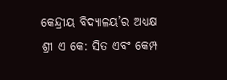କେନ୍ଦ୍ରୀୟ ବିଦ୍ୟାଳୟ’ର ଅଧ୍ୟକ୍ଷ ଶ୍ରୀ ଏ କେ: ସିତ ଏବଂ କେମ୍ପ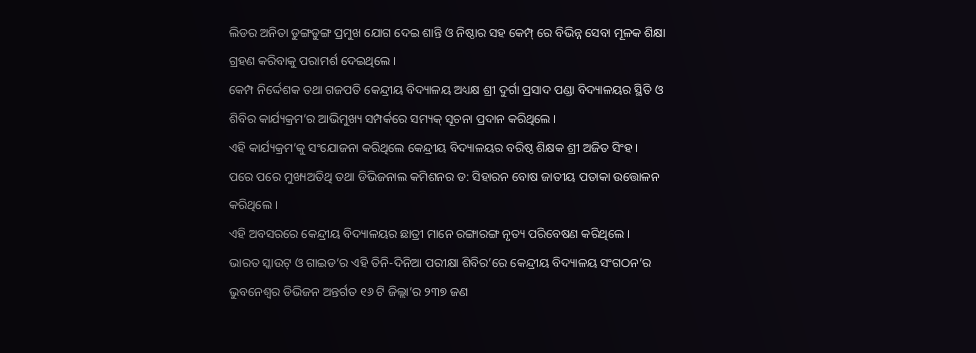ଲିଡର ଅନିତା ଡୁଙ୍ଗଡୁଙ୍ଗ ପ୍ରମୁଖ ଯୋଗ ଦେଇ ଶାନ୍ତି ଓ ନିଷ୍ଠାର ସହ କେମ୍ପ୍ ରେ ବିଭିନ୍ନ ସେବା ମୂଳକ ଶିକ୍ଷା ଗ୍ରହଣ କରିବାକୁ ପରାମର୍ଶ ଦେଇଥିଲେ ।
କେମ୍ପ ନିର୍ଦ୍ଦେଶକ ତଥା ଗଜପତି କେନ୍ଦ୍ରୀୟ ବିଦ୍ୟାଳୟ ଅଧ୍ୟକ୍ଷ ଶ୍ରୀ ଦୁର୍ଗା ପ୍ରସାଦ ପଣ୍ଡା ବିଦ୍ୟାଳୟର ସ୍ଥିତି ଓ ଶିବିର କାର୍ଯ୍ୟକ୍ରମ’ର ଆଭିମୁଖ୍ୟ ସମ୍ପର୍କରେ ସମ୍ୟକ୍ ସୂଚନା ପ୍ରଦାନ କରିଥିଲେ ।
ଏହି କାର୍ଯ୍ୟକ୍ରମ’କୁ ସଂଯୋଜନା କରିଥିଲେ କେନ୍ଦ୍ରୀୟ ବିଦ୍ୟାଳୟର ବରିଷ୍ଠ ଶିକ୍ଷକ ଶ୍ରୀ ଅଜିତ ସିଂହ ।
ପରେ ପରେ ମୁଖ୍ୟଅତିଥି ତଥା ଡିଭିଜନାଲ କମିଶନର ଡ: ସିହାରନ ବୋଷ ଜାତୀୟ ପତାକା ଉତ୍ତୋଳନ କରିଥିଲେ ।
ଏହି ଅବସରରେ କେନ୍ଦ୍ରୀୟ ବିଦ୍ୟାଳୟର ଛାତ୍ରୀ ମାନେ ରଙ୍ଗାରଙ୍ଗ ନୃତ୍ୟ ପରିବେଷଣ କରିଥିଲେ ।
ଭାରତ ସ୍କାଉଟ୍ ଓ ଗାଇଡ’ର ଏହି ତିନି-ଦିନିଆ ପରୀକ୍ଷା ଶିବିର’ରେ କେନ୍ଦ୍ରୀୟ ବିଦ୍ୟାଳୟ ସଂଗଠନ’ର ଭୁବନେଶ୍ୱର ଡିଭିଜନ ଅନ୍ତର୍ଗତ ୧୬ ଟି ଜିଲ୍ଲା’ର ୨୩୭ ଜଣ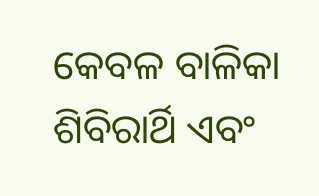କେବଳ ବାଳିକା ଶିବିରାର୍ଥି ଏବଂ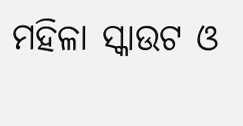ମହିଳା ସ୍କାଉଟ ଓ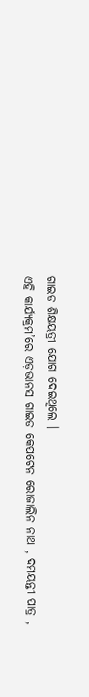ଗାଇଡ ଶିକ୍ଷୟତ୍ରୀ ଯୋଗ ଦେଇଥିଲେ ।
ଏହି କାର୍ଯ୍ୟକ୍ରମ’ରେ ଏଡ଼ଭାନସ ଗାଇଡ କେପଟେନ ରୋଜାଲିନ ନାଥ , ଦମୟନ୍ତୀ ପାତ୍ର ,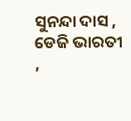ସୁନନ୍ଦା ଦାସ , ଡେଜି ଭାରତୀ ,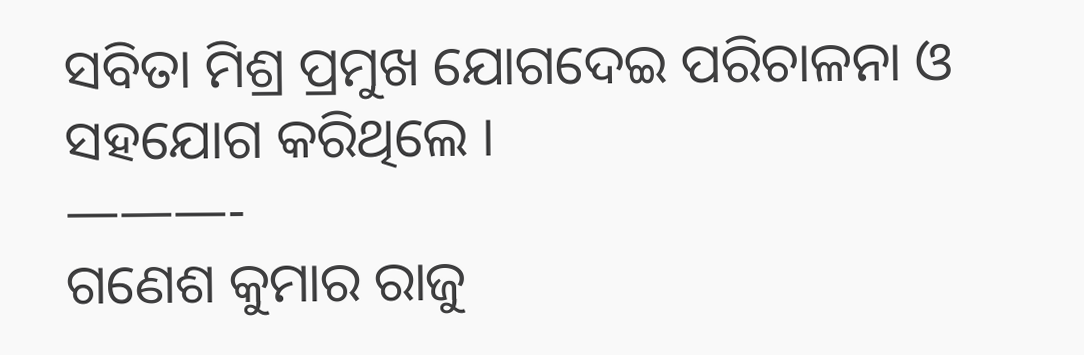ସବିତା ମିଶ୍ର ପ୍ରମୁଖ ଯୋଗଦେଇ ପରିଚାଳନା ଓ ସହଯୋଗ କରିଥିଲେ ।
———-
ଗଣେଶ କୁମାର ରାଜୁ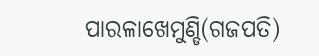ପାରଳାଖେମୁଣ୍ଡି(ଗଜପତି)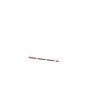———-